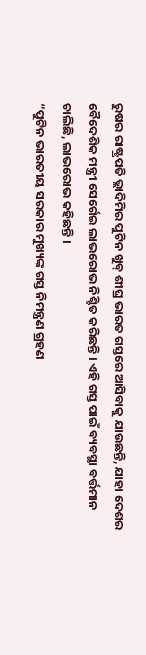ରୁଷର ରାଷ୍ଟ୍ରପତି ଭ୍ଲାଦିମିର ପୁଟିନ ଖୁବ୍ ଶୀଘ୍ର ଭାରତ ଗସ୍ତରେ ଆସିବାକୁ ଯାଉଛନ୍ତି, ଯାହା ଦେଶର ବୈଦେଶିକ ମନ୍ତ୍ରୀ ସେର୍ଗେଇ ଲାଭରୋଭ ନିଶ୍ଚିତ କରିଛନ୍ତି । ଏହି ଗସ୍ତ ପାଇଁ ବ୍ୟବସ୍ଥା ବର୍ତ୍ତମାନ ଚାଲିଛି, ଲାଭରୋଭ କହିଛନ୍ତି ।
“ପୁଟିନ ଭାରତୀୟ ସରକାର ମୁଖ୍ୟଙ୍କ ଗସ୍ତ ନିମନ୍ତ୍ରଣ ଗ୍ରହଣ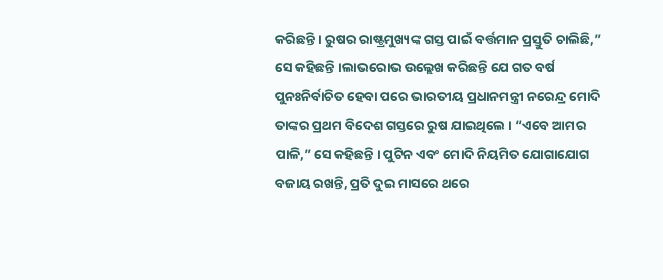କରିଛନ୍ତି । ରୁଷର ରାଷ୍ଟ୍ରମୁଖ୍ୟଙ୍କ ଗସ୍ତ ପାଇଁ ବର୍ତ୍ତମାନ ପ୍ରସ୍ତୁତି ଚାଲିଛି,” ସେ କହିଛନ୍ତି ।ଲାଭରୋଭ ଉଲ୍ଲେଖ କରିଛନ୍ତି ଯେ ଗତ ବର୍ଷ ପୁନଃନିର୍ବାଚିତ ହେବା ପରେ ଭାରତୀୟ ପ୍ରଧାନମନ୍ତ୍ରୀ ନରେନ୍ଦ୍ର ମୋଦି ତାଙ୍କର ପ୍ରଥମ ବିଦେଶ ଗସ୍ତରେ ରୁଷ ଯାଇଥିଲେ । “ଏବେ ଆମର ପାଳି,” ସେ କହିଛନ୍ତି । ପୁଟିନ ଏବଂ ମୋଦି ନିୟମିତ ଯୋଗାଯୋଗ ବଜାୟ ରଖନ୍ତି, ପ୍ରତି ଦୁଇ ମାସରେ ଥରେ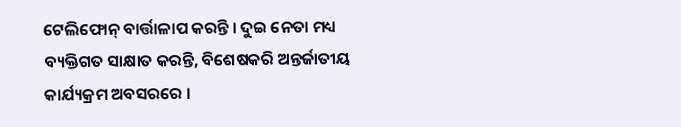ଟେଲିଫୋନ୍ ବାର୍ତ୍ତାଳାପ କରନ୍ତି । ଦୁଇ ନେତା ମଧ୍ୟ ବ୍ୟକ୍ତିଗତ ସାକ୍ଷାତ କରନ୍ତି, ବିଶେଷକରି ଅନ୍ତର୍ଜାତୀୟ କାର୍ଯ୍ୟକ୍ରମ ଅବସରରେ ।